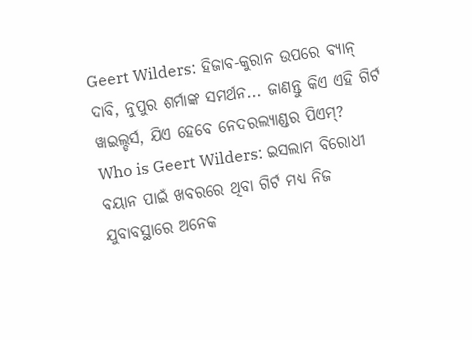Geert Wilders: ହିଜାବ-କୁରାନ ଉପରେ ବ୍ୟାନ୍ ଦାବି, ନୁପୁର ଶର୍ମାଙ୍କ ସମର୍ଥନ... ଜାଣନ୍ତୁ କିଏ ଏହି ଗିର୍ଟ ୱାଇଲ୍ଡର୍ସ, ଯିଏ ହେବେ ନେଦରଲ୍ୟାଣ୍ଡର ପିଏମ୍?
Who is Geert Wilders: ଇସଲାମ ବିରୋଧୀ ବୟାନ ପାଇଁ ଖବରରେ ଥିବା ଗିର୍ଟ ମଧ୍ୟ ନିଜ ଯୁବାବସ୍ଥାରେ ଅନେକ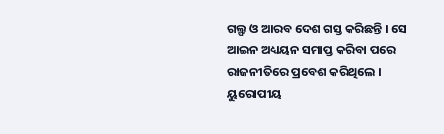ଗଲ୍ଫ ଓ ଆରବ ଦେଶ ଗସ୍ତ କରିଛନ୍ତି । ସେ ଆଇନ ଅଧ୍ୟୟନ ସମାପ୍ତ କରିବା ପରେ ରାଜନୀତିରେ ପ୍ରବେଶ କରିଥିଲେ । ୟୁରୋପୀୟ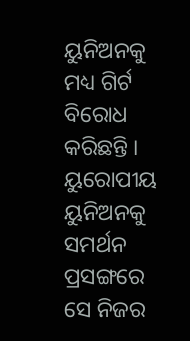ୟୁନିଅନକୁ ମଧ୍ୟ ଗିର୍ଟ ବିରୋଧ କରିଛନ୍ତି । ୟୁରୋପୀୟ ୟୁନିଅନକୁ ସମର୍ଥନ ପ୍ରସଙ୍ଗରେ ସେ ନିଜର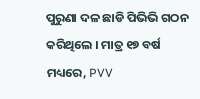ପୁରୁଣା ଦଳ ଛାଡି ପିଭିଭି ଗଠନ କରିଥିଲେ । ମାତ୍ର ୧୭ ବର୍ଷ ମଧ୍ୟରେ, PVV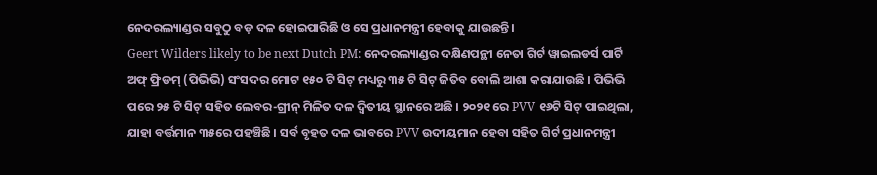ନେଦରଲ୍ୟାଣ୍ଡର ସବୁଠୁ ବଡ଼ ଦଳ ହୋଇପାରିଛି ଓ ସେ ପ୍ରଧାନମନ୍ତ୍ରୀ ହେବାକୁ ଯାଉଛନ୍ତି ।
Geert Wilders likely to be next Dutch PM: ନେଦରଲ୍ୟାଣ୍ଡର ଦକ୍ଷିଣପନ୍ଥୀ ନେତା ଗିର୍ଟ ୱାଇଲଡର୍ସ ପାର୍ଟି ଅଫ୍ ଫ୍ରିଡମ୍ (ପିଭିଭି) ସଂସଦର ମୋଟ ୧୫୦ ଟି ସିଟ୍ ମଧ୍ୟରୁ ୩୫ ଟି ସିଟ୍ ଜିତିବ ବୋଲି ଆଶା କରାଯାଉଛି । ପିଭିଭି ପରେ ୨୫ ଟି ସିଟ୍ ସହିତ ଲେବର-ଗ୍ରୀନ୍ ମିଳିତ ଦଳ ଦ୍ୱିତୀୟ ସ୍ଥାନରେ ଅଛି । ୨୦୨୧ ରେ PVV ୧୬ଟି ସିଟ୍ ପାଇଥିଲା, ଯାହା ବର୍ତ୍ତମାନ ୩୫ରେ ପହଞ୍ଚିଛି । ସର୍ବ ବୃହତ ଦଳ ଭାବରେ PVV ଉଦୀୟମାନ ହେବା ସହିତ ଗିର୍ଟ ପ୍ରଧାନମନ୍ତ୍ରୀ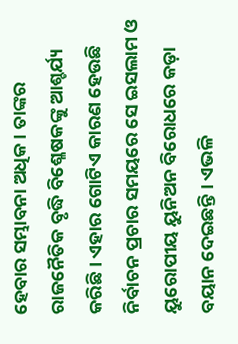ହେବାର ସମ୍ଭାବନା ଅଧିକ । ତାଙ୍କର ରାଜନୈତିକ ବୃଦ୍ଧି ବିଶ୍ଳେଷକଙ୍କୁ ଆଶ୍ଚର୍ଯ୍ୟ କରିଛି । ଏହାର ଗୋଟିଏ କାରଣ ହେଉଛି ନିର୍ବାଚନ ପ୍ରଚାର ସମୟରେ ସେ ଇସଲାମ ଓ ୟୁରୋପୀୟ ୟୁନିଅନ ବିରୋଧରେ କଡ଼ା ବୟାନ ଦେଇଛନ୍ତି । ଏଭଳି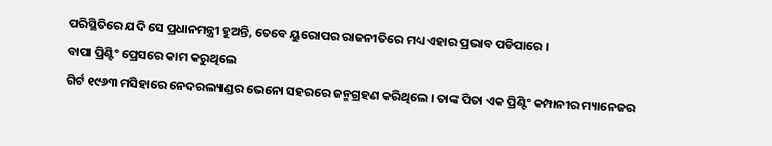ପରିସ୍ଥିତିରେ ଯଦି ସେ ପ୍ରଧାନମନ୍ତ୍ରୀ ହୁଅନ୍ତି, ତେବେ ୟୁରୋପର ରାଜନୀତିରେ ମଧ୍ୟ ଏହାର ପ୍ରଭାବ ପଡିପାରେ ।
ବାପା ପ୍ରିଣ୍ଟିଂ ପ୍ରେସରେ କାମ କରୁଥିଲେ
ଗିର୍ଟ ୧୯୬୩ ମସିହାରେ ନେଦରଲ୍ୟାଣ୍ଡର ଭେନୋ ସହରରେ ଜନ୍ମଗ୍ରହଣ କରିଥିଲେ । ତାଙ୍କ ପିତା ଏକ ପ୍ରିଣ୍ଟିଂ କମ୍ପାନୀର ମ୍ୟାନେଜର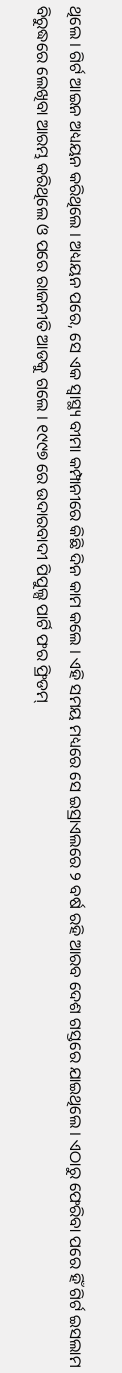ଥିଲେ । ଗିର୍ଟ ଆଇନ ଅଧ୍ୟୟନ କରିଥିଲେ । ଅଧ୍ୟୟନ ପରେ, ସେ ଏକ ସ୍ୱାସ୍ଥ୍ୟ ବୀମା କମ୍ପାନୀରେ କିଛି ଦିନ କାମ କଲେ । ଏହି ସମୟ ମଧ୍ୟରେ ସେ ଇସ୍ରାଏଲରେ ୨ ବର୍ଷ ରହି ଆରବ ଦେଶ ଗସ୍ତରେ ଯାଇଥିଲେ । ଏଠାରୁ ଫେରିବା ପରେ ହିଁ ଗିର୍ଟ ଇସଲାମ ବିରୁଦ୍ଧରେ ଲେଖିବା ଆରମ୍ଭ କରିଥିଲେ ଓ ପରେ ରାଜନୀତି ଆଡକୁ ଗଲେ । ୧୯୯୭ ରେ ଉଦାରବାଦୀ ପିପୁଲ୍ସ ପାର୍ଟି ଫର ଫ୍ରିଡମ୍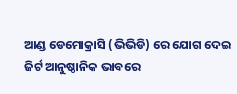ଆଣ୍ଡ ଡେମୋକ୍ରାସି (ଭିଭିଡି) ରେ ଯୋଗ ଦେଇ ଜିର୍ଟ ଆନୁଷ୍ଠାନିକ ଭାବରେ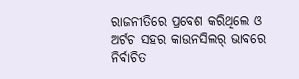ରାଜନୀତିରେ ପ୍ରବେଶ କରିଥିଲେ ଓ ଅର୍ଟଚ ସହର କାଉନସିଲର୍ ଭାବରେ ନିର୍ବାଚିତ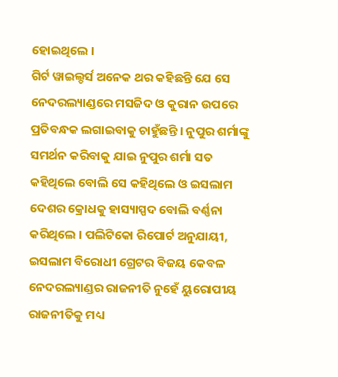ହୋଇଥିଲେ ।
ଗିର୍ଟ ୱାଇଲ୍ଡର୍ସ ଅନେକ ଥର କହିଛନ୍ତି ଯେ ସେ ନେଦରଲ୍ୟାଣ୍ଡରେ ମସଜିଦ ଓ କୁରାନ ଉପରେ ପ୍ରତିବନ୍ଧକ ଲଗାଇବାକୁ ଚାହୁଁଛନ୍ତି । ନୁପୁର ଶର୍ମାଙ୍କୁ ସମର୍ଥନ କରିବାକୁ ଯାଇ ନୁପୁର ଶର୍ମା ସତ କହିଥିଲେ ବୋଲି ସେ କହିଥିଲେ ଓ ଇସଲାମ ଦେଶର କ୍ରୋଧକୁ ହାସ୍ୟାସ୍ପଦ ବୋଲି ବର୍ଣ୍ଣନା କରିଥିଲେ । ପଲିଟିକୋ ରିପୋର୍ଟ ଅନୁଯାୟୀ, ଇସଲାମ ବିରୋଧୀ ଗ୍ରେଟର ବିଜୟ କେବଳ ନେଦରଲ୍ୟାଣ୍ଡର ରାଜନୀତି ନୁହେଁ ୟୁରୋପୀୟ ରାଜନୀତିକୁ ମଧ୍ୟ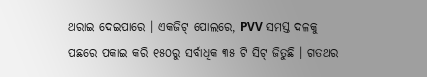ଥରାଇ ଦେଇପାରେ । ଏକଜିଟ୍ ପୋଲରେ, PVV ସମସ୍ତ ଦଳକୁ ପଛରେ ପକାଇ କରି ୧୫୦ରୁ ସର୍ବାଧିକ ୩୫ ଟି ସିଟ୍ ଜିତୁଛି । ଗତଥର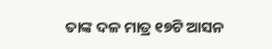ତାଙ୍କ ଦଳ ମାତ୍ର ୧୭ଟି ଆସନ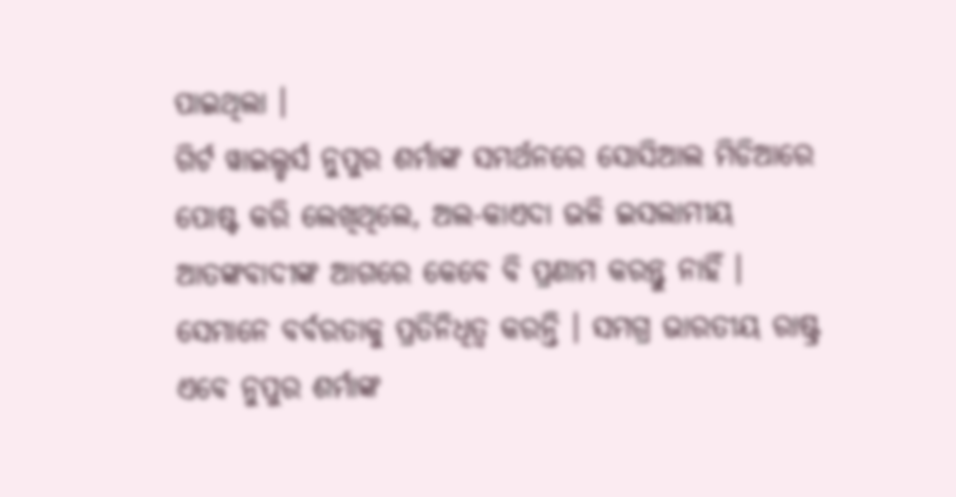ପାଇଥିଲା ।
ଗିର୍ଟ ୱାଇଲ୍ଡର୍ସ ନୁପୁର ଶର୍ମାଙ୍କ ସମର୍ଥନରେ ସୋସିଆଲ ମିଡିଆରେ ପୋଷ୍ଟ କରି ଲେଖିଥିଲେ, ଅଲ-କାଏଦା ଭଳି ଇସଲାମୀୟ ଆତଙ୍କବାଦୀଙ୍କ ଆଗରେ କେବେ ବି ପ୍ରଣାମ କରନ୍ତୁ ନାହିଁ । ସେମାନେ ବର୍ବରତାକୁ ପ୍ରତିନିଧିତ୍ୱ କରନ୍ତି । ସମଗ୍ର ଭାରତୀୟ ରାଷ୍ଟ୍ର ଏବେ ନୁପୁର ଶର୍ମାଙ୍କ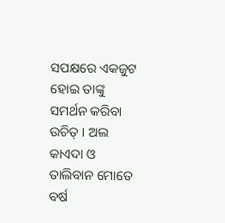ସପକ୍ଷରେ ଏକଜୁଟ ହୋଇ ତାଙ୍କୁ ସମର୍ଥନ କରିବା ଉଚିତ୍ । ଅଲ କାଏଦା ଓ ତାଲିବାନ ମୋତେ ବର୍ଷ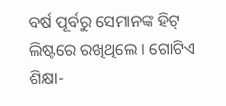ବର୍ଷ ପୂର୍ବରୁ ସେମାନଙ୍କ ହିଟ୍ ଲିଷ୍ଟରେ ରଖିଥିଲେ । ଗୋଟିଏ ଶିକ୍ଷା-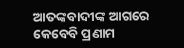ଆତଙ୍କବାଦୀଙ୍କ ଆଗରେ କେବେବି ପ୍ରଣାମ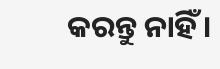କରନ୍ତୁ ନାହିଁ ।